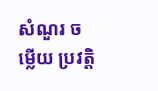សំណួរ ចម្លើយ ប្រវត្តិ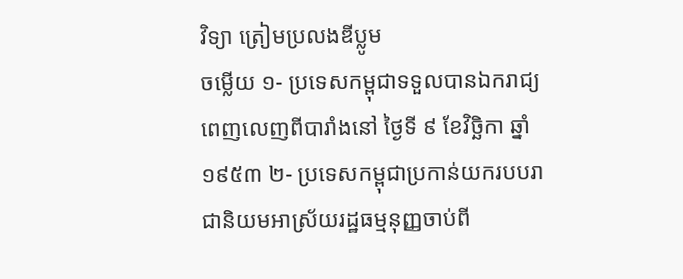វិទ្យា ត្រៀមប្រលងឌីប្លូម
ចម្លើយ ១- ប្រទេសកម្ពុជាទទួលបានឯករាជ្យពេញលេញពីបារាំងនៅ ថ្ងៃទី ៩ ខែវិច្ឆិកា ឆ្នាំ១៩៥៣ ២- ប្រទេសកម្ពុជាប្រកាន់យករបបរាជានិយមអាស្រ័យរដ្ឋធម្មនុញ្ញចាប់ពី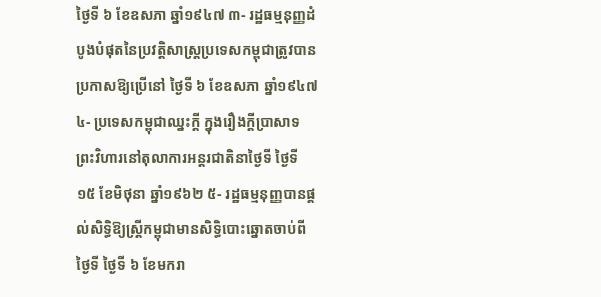ថ្ងៃទី ៦ ខែឧសភា ឆ្នាំ១៩៤៧ ៣- រដ្ឋធម្មនុញ្ញដំបូងបំផុតនៃប្រវត្តិសាស្ត្រប្រទេសកម្ពុជាត្រូវបានប្រកាសឱ្យប្រើនៅ ថ្ងៃទី ៦ ខែឧសភា ឆ្នាំ១៩៤៧ ៤- ប្រទេសកម្ពុជាឈ្នះក្តី ក្នុងរឿងក្តីប្រាសាទព្រះវិហារនៅតុលាការអន្តរជាតិនាថ្ងៃទី ថ្ងៃទី ១៥ ខែមិថុនា ឆ្នាំ១៩៦២ ៥- រដ្ឋធម្មនុញ្ញបានផ្ដល់សិទ្ធិឱ្យស្ត្រីកម្ពុជាមានសិទ្ធិបោះឆ្នោតចាប់ពីថ្ងៃទី ថ្ងៃទី ៦ ខែមករា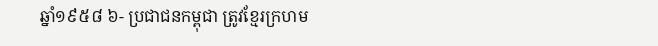ឆ្នាំ១៩៥៨ ៦- ប្រជាជនកម្ពុជា ត្រូវខ្មែរក្រហម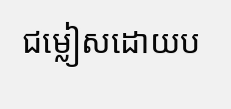ជម្លៀសដោយប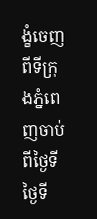ង្ខំចេញពីទីក្រុងភ្នំពេញចាប់ពីថ្ងៃទី ថ្ងៃទី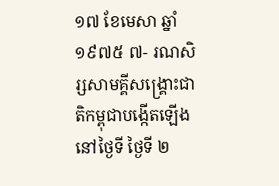១៧ ខែមេសា ឆ្នាំ១៩៧៥ ៧- រណសិរ្សសាមគ្គីសង្គ្រោះជាតិកម្ពុជាបង្កើតឡើងនៅថ្ងៃទី ថ្ងៃទី ២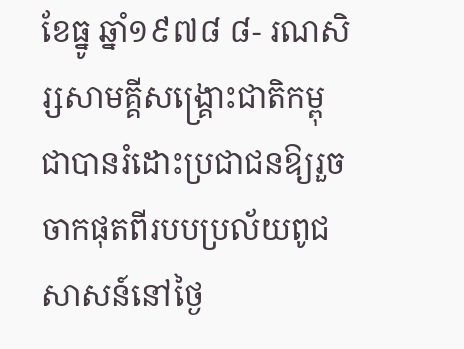ខែធ្នូ ឆ្នាំ១៩៧៨ ៨- រណសិរ្សសាមគ្គីសង្គ្រោះជាតិកម្ពុជាបានរំដោះប្រជាជនឱ្យរួចចាកផុតពីរបបប្រល័យពូជសាសន៍នៅថ្ងៃ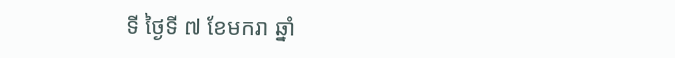ទី ថ្ងៃទី ៧ ខែមករា ឆ្នាំ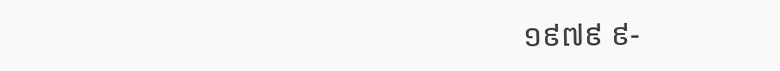១៩៧៩ ៩-